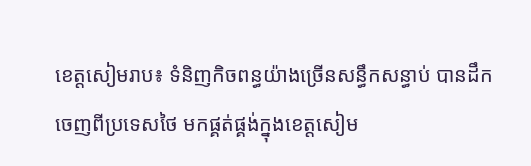ខេត្តសៀមរាប៖ ទំនិញកិចពន្ធយ៉ាងច្រើនសន្ធឹកសន្ធាប់ បានដឹកចេញពីប្រទេសថៃ មកផ្គត់ផ្គង់ក្នុងខេត្តសៀម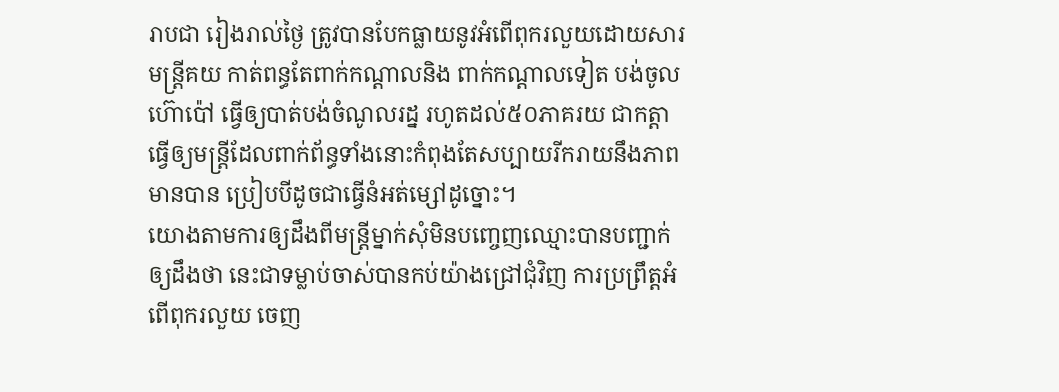រាបជា រៀងរាល់ថ្ងៃ ត្រូវបានបែកធ្លាយនូវអំពើពុករលួយដោយសារមន្ដ្រីគយ កាត់ពន្ធតែពាក់កណ្ដាលនិង ពាក់កណ្ដាលទៀត បង់ចូលហ៊ោប៉ៅ ធ្វើឲ្យបាត់បង់ចំណូលរដ្ន រហូតដល់៥០ភាគរយ ជាកត្តា ធ្វើឲ្យមន្រ្ដីដែលពាក់ព័ន្ធទាំងនោះកំពុងតែសប្បាយរីករាយនឹងភាពមានបាន ប្រៀបបីដូចជាធ្វើនំអត់ម្សៅដូច្នោះ។
យោងតាមការឲ្យដឹងពីមន្រ្ដីម្នាក់សុំមិនបញ្ចេញឈ្មោះបានបញ្ជាក់ឲ្យដឹងថា នេះជាទម្លាប់ចាស់បានកប់យ៉ាងជ្រៅជុំវិញ ការប្រព្រឹត្តអំពើពុករលួយ ចេញ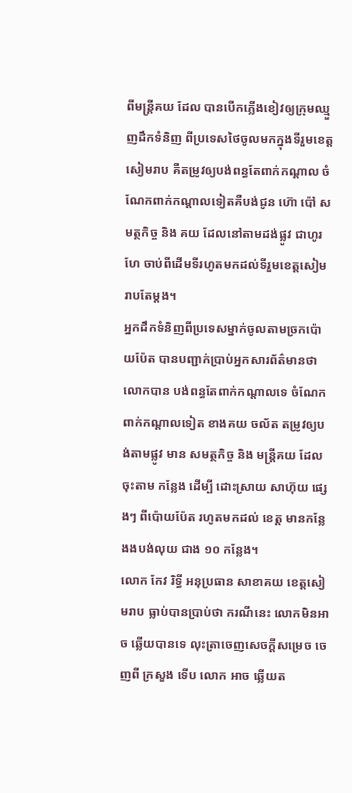ពីមន្រ្ដីគយ ដែល បានបើកភ្លើងខៀវឲ្យក្រុមឈ្មួញដឹកទំនិញ ពីប្រទេសថៃចូលមកក្នុងទីរួមខេត្តសៀមរាប គឺតម្រូវឲ្យបង់ពន្ធតែពាក់កណ្ដាល ចំណែកពាក់កណ្ដាលទៀតគឺបង់ជូន ហ៊ោ ប៉ៅ សមត្ថកិច្ច និង គយ ដែលនៅតាមដង់ផ្លូវ ជាហូរហែ ចាប់ពីដើមទីរហូតមកដល់ទីរួមខេត្តសៀមរាបតែម្ដង។
អ្នកដឹកទំនិញពីប្រទេសម្នាក់ចូលតាមច្រកប៉ោយប៉ែត បានបញ្ជាក់ប្រាប់អ្នកសារព័ត៌មានថា លោកបាន បង់ពន្ធតែពាក់កណ្ដាលទេ ចំណែកពាក់កណ្ដាលទៀត ខាងគយ ចល័ត តម្រូវឲ្យបង់តាមផ្លូវ មាន សមត្ថកិច្ច និង មន្រ្ដីគយ ដែលចុះតាម កន្លែង ដើម្បី ដោះស្រាយ សាហ៊ុយ ផ្សេងៗ ពីប៉ោយប៉ែត រហូតមកដល់ ខេត្ត មានកន្លែងងបង់លុយ ជាង ១០ កន្លែង។
លោក កែវ រិទ្ធី អនុប្រធាន សាខាគយ ខេត្តសៀមរាប ធ្លាប់បានប្រាប់ថា ករណីនេះ លោកមិនអាច ឆ្លើយបានទេ លុះត្រាចេញសេចក្ដីសម្រេច ចេញពី ក្រសួង ទើប លោក អាច ឆ្លើយត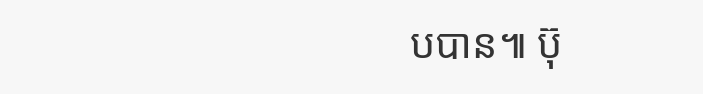បបាន៕ ប៊ុ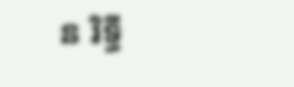ន រិទ្ធី